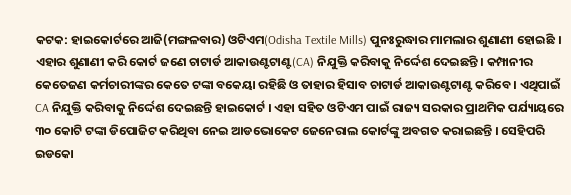କଟକ: ହାଇକୋର୍ଟରେ ଆଜି(ମଙ୍ଗଳବାର) ଓଟିଏମ(Odisha Textile Mills) ପୁନଃରୁଦ୍ଧାର ମାମଲାର ଶୁଣାଣୀ ହୋଇଛି । ଏହାର ଶୁଣାଣୀ କରି କୋର୍ଟ ଜଣେ ଚାଟାର୍ଡ ଆକାଉଣ୍ଟଟାଣ୍ଟ(CA) ନିଯୁକ୍ତି କରିବାକୁ ନିର୍ଦ୍ଦେଶ ଦେଇଛନ୍ତି । କମ୍ପାନୀର କେତେଜଣ କର୍ମଚାରୀଙ୍କର କେତେ ଟଙ୍କା ବକେୟା ରହିଛି ଓ ତାହାର ହିସାବ ଚାଟାର୍ଡ ଆକାଉଣ୍ଟଟାଣ୍ଟ କରିବେ । ଏଥିପାଇଁ CA ନିଯୁକ୍ତି କରିବାକୁ ନିର୍ଦ୍ଦେଶ ଦେଇଛନ୍ତି ହାଇକୋର୍ଟ । ଏହା ସହିତ ଓଟିଏମ ପାଇଁ ରାଜ୍ୟ ସରକାର ପ୍ରାଥମିକ ପର୍ଯ୍ୟାୟରେ ୩୦ କୋଟି ଟଙ୍କା ଡିପୋଜିଟ କରିଥିବା ନେଇ ଆଡଭୋକେଟ ଜେନେରାଲ କୋର୍ଟଙ୍କୁ ଅବଗତ କରାଇଛନ୍ତି । ସେହିପରି ଇଡକୋ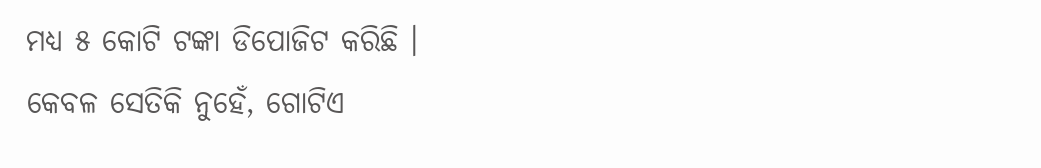ମଧ୍ୟ ୫ କୋଟି ଟଙ୍କା ଡିପୋଜିଟ କରିଛି ।
କେବଳ ସେତିକି ନୁହେଁ, ଗୋଟିଏ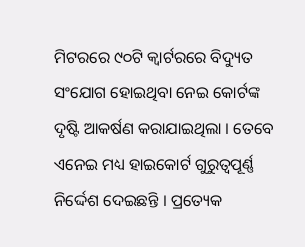ମିଟରରେ ୯୦ଟି କ୍ବାର୍ଟରରେ ବିଦ୍ୟୁତ ସଂଯୋଗ ହୋଇଥିବା ନେଇ କୋର୍ଟଙ୍କ ଦୃଷ୍ଟି ଆକର୍ଷଣ କରାଯାଇଥିଲା । ତେବେ ଏନେଇ ମଧ୍ୟ ହାଇକୋର୍ଟ ଗୁରୁତ୍ବପୂର୍ଣ୍ଣ ନିର୍ଦ୍ଦେଶ ଦେଇଛନ୍ତି । ପ୍ରତ୍ୟେକ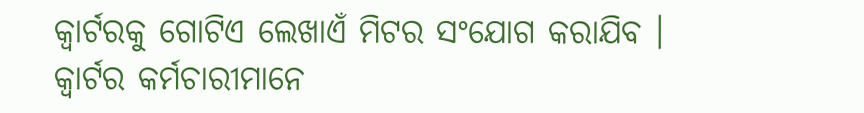କ୍ବାର୍ଟରକୁ ଗୋଟିଏ ଲେଖାଏଁ ମିଟର ସଂଯୋଗ କରାଯିବ । କ୍ବାର୍ଟର କର୍ମଚାରୀମାନେ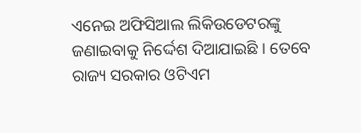ଏନେଇ ଅଫିସିଆଲ ଲିକିଉଡେଟରଙ୍କୁ ଜଣାଇବାକୁ ନିର୍ଦ୍ଦେଶ ଦିଆଯାଇଛି । ତେବେ ରାଜ୍ୟ ସରକାର ଓଟିଏମ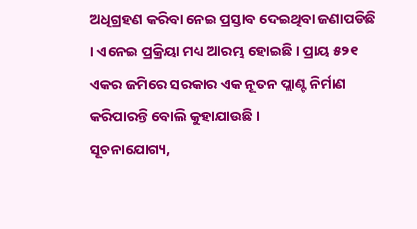ଅଧିଗ୍ରହଣ କରିବା ନେଇ ପ୍ରସ୍ତାବ ଦେଇଥିବା ଜଣାପଡିଛି । ଏନେଇ ପ୍ରକ୍ରିୟା ମଧ୍ୟ ଆରମ୍ଭ ହୋଇଛି । ପ୍ରାୟ ୫୨୧ ଏକର ଜମିରେ ସରକାର ଏକ ନୂତନ ପ୍ଲାଣ୍ଟ ନିର୍ମାଣ କରିପାରନ୍ତି ବୋଲି କୁହାଯାଉଛି ।
ସୂଚନାଯୋଗ୍ୟ,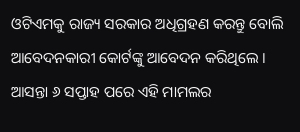ଓଟିଏମକୁ ରାଜ୍ୟ ସରକାର ଅଧିଗ୍ରହଣ କରନ୍ତୁ ବୋଲି ଆବେଦନକାରୀ କୋର୍ଟଙ୍କୁ ଆବେଦନ କରିଥିଲେ । ଆସନ୍ତା ୬ ସପ୍ତାହ ପରେ ଏହି ମାମଲର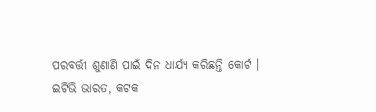ପରବର୍ତ୍ତୀ ଶୁଣାଣି ପାଇଁ ଦିନ ଧାର୍ଯ୍ୟ କରିଛନ୍ତି କୋର୍ଟ ।
ଇଟିଭି ଭାରତ, କଟକ